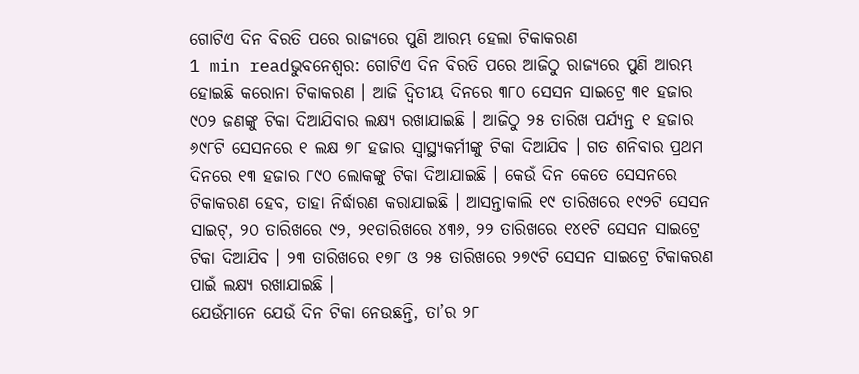ଗୋଟିଏ ଦିନ ବିରତି ପରେ ରାଜ୍ୟରେ ପୁଣି ଆରମ୍ଭ ହେଲା ଟିକାକରଣ
1 min readଭୁବନେଶ୍ୱର: ଗୋଟିଏ ଦିନ ବିରତି ପରେ ଆଜିଠୁ ରାଜ୍ୟରେ ପୁଣି ଆରମ୍ଭ ହୋଇଛି କରୋନା ଟିକାକରଣ । ଆଜି ଦ୍ୱିତୀୟ ଦିନରେ ୩୮୦ ସେସନ ସାଇଟ୍ରେ ୩୧ ହଜାର ୯୦୨ ଜଣଙ୍କୁ ଟିକା ଦିଆଯିବାର ଲକ୍ଷ୍ୟ ରଖାଯାଇଛି । ଆଜିଠୁ ୨୫ ତାରିଖ ପର୍ଯ୍ୟନ୍ତ ୧ ହଜାର ୬୯୮ଟି ସେସନରେ ୧ ଲକ୍ଷ ୭୮ ହଜାର ସ୍ୱାସ୍ଥ୍ୟକର୍ମୀଙ୍କୁ ଟିକା ଦିଆଯିବ । ଗତ ଶନିବାର ପ୍ରଥମ ଦିନରେ ୧୩ ହଜାର ୮୯୦ ଲୋକଙ୍କୁ ଟିକା ଦିଆଯାଇଛି । କେଉଁ ଦିନ କେତେ ସେସନରେ ଟିକାକରଣ ହେବ, ତାହା ନିର୍ଦ୍ଧାରଣ କରାଯାଇଛି । ଆସନ୍ତାକାଲି ୧୯ ତାରିଖରେ ୧୯୨ଟି ସେସନ ସାଇଟ୍, ୨୦ ତାରିଖରେ ୯୨, ୨୧ତାରିଖରେ ୪୩୬, ୨୨ ତାରିଖରେ ୧୪୧ଟି ସେସନ ସାଇଟ୍ରେ ଟିକା ଦିଆଯିବ । ୨୩ ତାରିଖରେ ୧୭୮ ଓ ୨୫ ତାରିଖରେ ୨୭୯ଟି ସେସନ ସାଇଟ୍ରେ ଟିକାକରଣ ପାଇଁ ଲକ୍ଷ୍ୟ ରଖାଯାଇଛି ।
ଯେଉଁମାନେ ଯେଉଁ ଦିନ ଟିକା ନେଉଛନ୍ତି, ତା’ର ୨୮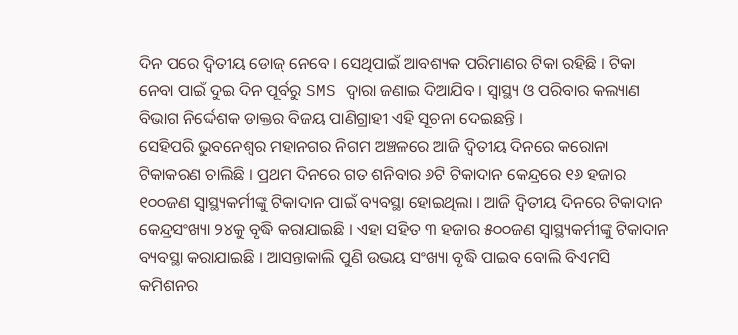ଦିନ ପରେ ଦ୍ୱିତୀୟ ଡୋଜ୍ ନେବେ । ସେଥିପାଇଁ ଆବଶ୍ୟକ ପରିମାଣର ଟିକା ରହିଛି । ଟିକା ନେବା ପାଇଁ ଦୁଇ ଦିନ ପୂର୍ବରୁ SMS ଦ୍ୱାରା ଜଣାଇ ଦିଆଯିବ । ସ୍ୱାସ୍ଥ୍ୟ ଓ ପରିବାର କଲ୍ୟାଣ ବିଭାଗ ନିର୍ଦ୍ଦେଶକ ଡାକ୍ତର ବିଜୟ ପାଣିଗ୍ରାହୀ ଏହି ସୂଚନା ଦେଇଛନ୍ତି ।
ସେହିପରି ଭୁବନେଶ୍ୱର ମହାନଗର ନିଗମ ଅଞ୍ଚଳରେ ଆଜି ଦ୍ୱିତୀୟ ଦିନରେ କରୋନା ଟିକାକରଣ ଚାଲିଛି । ପ୍ରଥମ ଦିନରେ ଗତ ଶନିବାର ୬ଟି ଟିକାଦାନ କେନ୍ଦ୍ରରେ ୧୬ ହଜାର ୧୦୦ଜଣ ସ୍ୱାସ୍ଥ୍ୟକର୍ମୀଙ୍କୁ ଟିକାଦାନ ପାଇଁ ବ୍ୟବସ୍ଥା ହୋଇଥିଲା । ଆଜି ଦ୍ୱିତୀୟ ଦିନରେ ଟିକାଦାନ କେନ୍ଦ୍ରସଂଖ୍ୟା ୨୪କୁ ବୃଦ୍ଧି କରାଯାଇଛି । ଏହା ସହିତ ୩ ହଜାର ୫୦୦ଜଣ ସ୍ୱାସ୍ଥ୍ୟକର୍ମୀଙ୍କୁ ଟିକାଦାନ ବ୍ୟବସ୍ଥା କରାଯାଇଛି । ଆସନ୍ତାକାଲି ପୁଣି ଉଭୟ ସଂଖ୍ୟା ବୃଦ୍ଧି ପାଇବ ବୋଲି ବିଏମସି କମିଶନର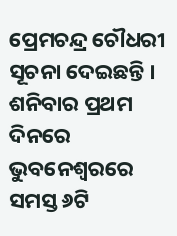ପ୍ରେମଚନ୍ଦ୍ର ଚୌଧରୀ ସୂଚନା ଦେଇଛନ୍ତି । ଶନିବାର ପ୍ରଥମ ଦିନରେ ଭୁବନେଶ୍ୱରରେ ସମସ୍ତ ୬ଟି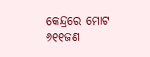କେନ୍ଦ୍ରରେ ମୋଟ ୬୧୧ଜଣ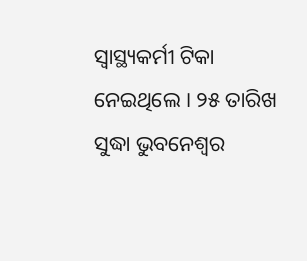ସ୍ୱାସ୍ଥ୍ୟକର୍ମୀ ଟିକା ନେଇଥିଲେ । ୨୫ ତାରିଖ ସୁଦ୍ଧା ଭୁବନେଶ୍ୱର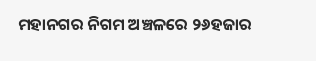ମହାନଗର ନିଗମ ଅଞ୍ଚଳରେ ୨୬ହଜାର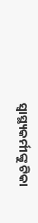ସ୍ୱାସ୍ଥ୍ୟକର୍ମୀଙ୍କୁ ଟିକା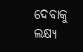ଦେବାକୁ ଲକ୍ଷ୍ୟ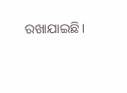ରଖାଯାଇଛି।